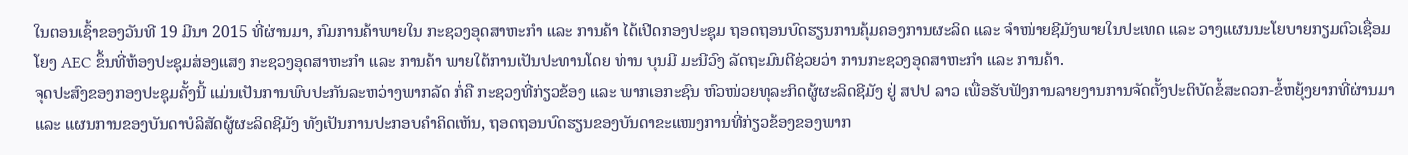ໃນຕອນເຊົ້າຂອງວັນທີ 19 ມີນາ 2015 ທີ່ຜ່ານມາ, ກົມການຄ້າພາຍໃນ ກະຊວງອຸດສາຫະກຳ ແລະ ການຄ້າ ໄດ້ເປີດກອງປະຊຸມ ຖອດຖອນບົດຮຽນການຄຸ້ມຄອງການຜະລິດ ແລະ ຈຳໜ່າຍຊີມັງພາຍໃນປະເທດ ແລະ ວາງແຜນນະໂຍບາຍກຽມຕົວເຊື່ອມໂຍງ AEC ຂຶ້ນທີ່ຫ້ອງປະຊຸມສ່ອງແສງ ກະຊວງອຸດສາຫະກຳ ແລະ ການຄ້າ ພາຍໃຕ້ການເປັນປະທານໂດຍ ທ່ານ ບຸນມີ ມະນີວົງ ລັດຖະມົນຕີຊ່ວຍວ່າ ການກະຊວງອຸດສາຫະກຳ ແລະ ການຄ້າ.
ຈຸດປະສົງຂອງກອງປະຊຸມຄັ້ງນີ້ ແມ່ນເປັນການພົບປະກັນລະຫວ່າງພາກລັດ ກໍ່ຄື ກະຊວງທີ່ກ່ຽວຂ້ອງ ແລະ ພາກເອກະຊົນ ຫົວໜ່ວຍທຸລະກິດຜູ້ຜະລິດຊີມັງ ຢູ່ ສປປ ລາວ ເພື່ອຮັບຟັງການລາຍງານການຈັດຕັ້ງປະຕິບັດຂໍ້ສະດວກ-ຂໍ້ຫຍຸ້ງຍາກທີ່ຜ່ານມາ ແລະ ແຜນການຂອງບັນດາບໍລິສັດຜູ້ຜະລິດຊີມັງ ທັງເປັນການປະກອບຄຳຄິດເຫັນ, ຖອດຖອນບົດຮຽນຂອງບັນດາຂະແໜງການທີ່ກ່ຽວຂ້ອງຂອງພາກ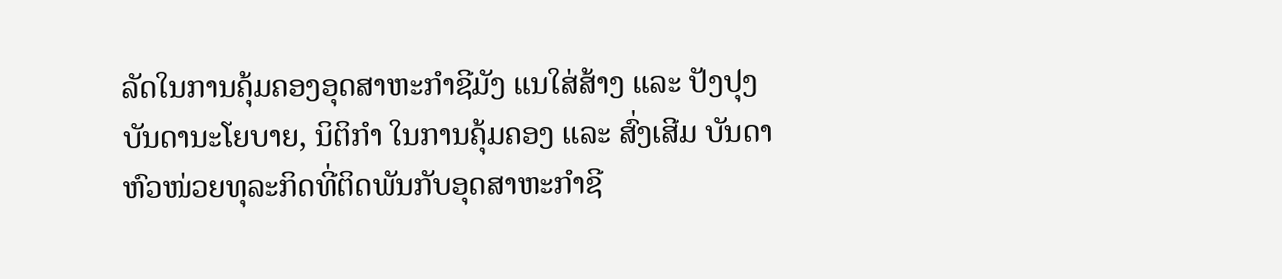ລັດໃນການຄຸ້ມຄອງອຸດສາຫະກຳຊີມັງ ແນໃສ່ສ້າງ ແລະ ປັງປຸງບັນດານະໂຍບາຍ, ນິຕິກຳ ໃນການຄຸ້ມຄອງ ແລະ ສົ່ງເສີມ ບັນດາຫົວໜ່ວຍທຸລະກິດທີ່ຕິດພັນກັບອຸດສາຫະກຳຊີ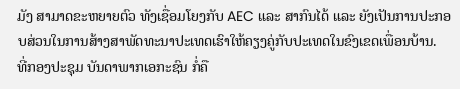ມັງ ສາມາດຂະຫຍາຍຕົວ ທັງເຊື່ອມໂຍງກັບ AEC ແລະ ສາກົນໄດ້ ແລະ ຍັງເປັນການປະກອບສ່ວນໃນການສ້າງສາພັດທະນາປະເທດເຮົາໃຫ້ຄຽງຄູ່ກັບປະເທດໃນຂົງເຂດເພື່ອນບ້ານ.
ທີ່ກອງປະຊຸມ ບັນດາພາກເອກະຊົນ ກໍ່ຄື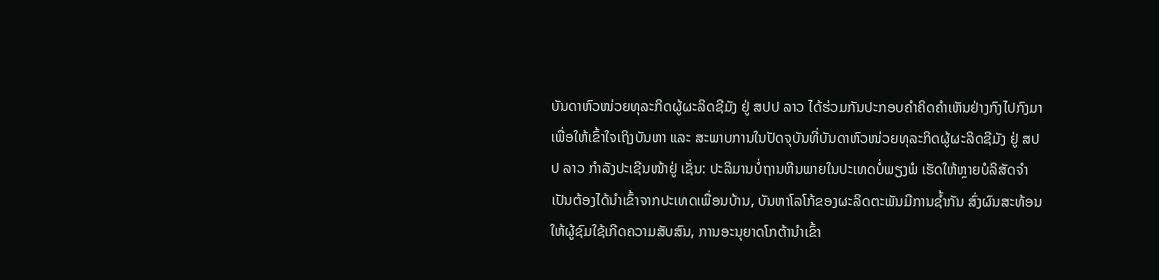ບັນດາຫົວໜ່ວຍທຸລະກິດຜູ້ຜະລິດຊີມັງ ຢູ່ ສປປ ລາວ ໄດ້ຮ່ວມກັນປະກອບຄຳຄິດຄຳເຫັນຢ່າງກົງໄປກົງມາ ເພື່ອໃຫ້ເຂົ້າໃຈເຖິງບັນຫາ ແລະ ສະພາບການໃນປັດຈຸບັນທີ່ບັນດາຫົວໜ່ວຍທຸລະກິດຜູ້ຜະລິດຊີມັງ ຢູ່ ສປປ ລາວ ກຳລັງປະເຊີນໜ້າຢູ່ ເຊັ່ນ: ປະລິມານບໍ່ຖານຫີນພາຍໃນປະເທດບໍ່ພຽງພໍ ເຮັດໃຫ້ຫຼາຍບໍລິສັດຈຳເປັນຕ້ອງໄດ້ນຳເຂົ້າຈາກປະເທດເພື່ອນບ້ານ, ບັນຫາໂລໂກ້ຂອງຜະລິດຕະພັນມີການຊ້ຳກັນ ສົ່ງຜົນສະທ້ອນໃຫ້ຜູ້ຊົມໃຊ້ເກີດຄວາມສັບສົນ, ການອະນຸຍາດໂກຕ້ານຳເຂົ້າ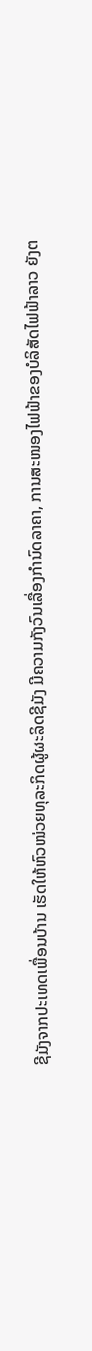ຊີມັງຈາກປະເທດເພື່ອນບ້ານ ເຮັດໃຫ້ຫົວໜ່ວຍທຸລະກິດຜູ້ຜະລິດຊີມັງ ມີຄວາມກັງວົນເລື່ອງກຳນົດລາຄາ, ການສະໜອງໄຟຟ້າຂອງບໍລິສັດໄຟຟ້າລາວ ຍັງຕ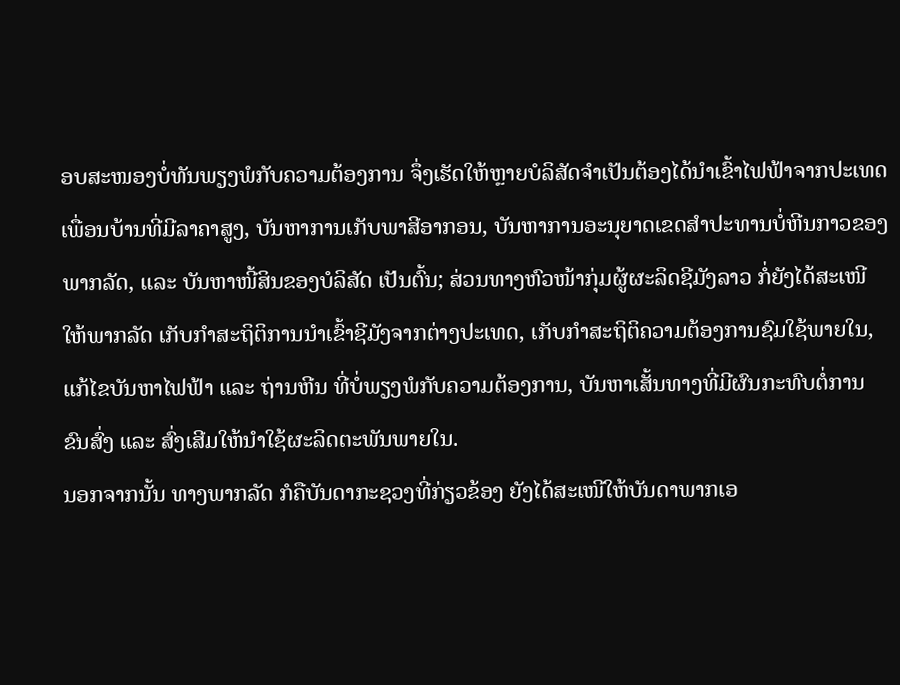ອບສະໜອງບໍ່ທັນພຽງພໍກັບຄວາມຕ້ອງການ ຈຶ່ງເຮັດໃຫ້ຫຼາຍບໍລິສັດຈຳເປັນຕ້ອງໄດ້ນຳເຂົ້າໄຟຟ້າຈາກປະເທດເພື່ອນບ້ານທີ່ມີລາຄາສູງ, ບັນຫາການເກັບພາສີອາກອນ, ບັນຫາການອະນຸຍາດເຂດສຳປະທານບໍ່ຫີນກາວຂອງພາກລັດ, ແລະ ບັນຫາໜີ້ສິນຂອງບໍລິສັດ ເປັນຕົ້ນ; ສ່ວນທາງຫົວໜ້າກຸ່ມຜູ້ຜະລິດຊີມັງລາວ ກໍ່ຍັງໄດ້ສະເໜີໃຫ້ພາກລັດ ເກັບກຳສະຖິຕິການນຳເຂົ້າຊີມັງຈາກຕ່າງປະເທດ, ເກັບກຳສະຖິຕິຄວາມຕ້ອງການຊົມໃຊ້ພາຍໃນ, ແກ້ໄຂບັນຫາໄຟຟ້າ ແລະ ຖ່ານຫີນ ທີ່ບໍ່ພຽງພໍກັບຄວາມຕ້ອງການ, ບັນຫາເສັ້ນທາງທີ່ມີຜົນກະທົບຕໍ່ການຂົນສົ່ງ ແລະ ສົ່ງເສີມໃຫ້ນຳໃຊ້ຜະລິດຕະພັນພາຍໃນ.
ນອກຈາກນັ້ນ ທາງພາກລັດ ກໍຄືບັນດາກະຊວງທີ່ກ່ຽວຂ້ອງ ຍັງໄດ້ສະເໜີໃຫ້ບັນດາພາກເອ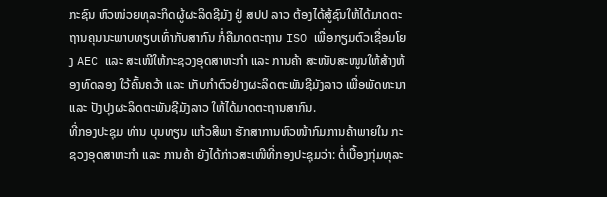ກະຊົນ ຫົວໜ່ວຍທຸລະກິດຜູ້ຜະລິດຊີມັງ ຢູ່ ສປປ ລາວ ຕ້ອງໄດ້ສູ້ຊົນໃຫ້ໄດ້ມາດຕະຖານຄຸນນະພາບທຽບເທົ່າກັບສາກົນ ກໍ່ຄືມາດຕະຖານ ISO ເພື່ອກຽມຕົວເຊື່ອມໂຍງ AEC ແລະ ສະເໜີໃຫ້ກະຊວງອຸດສາຫະກຳ ແລະ ການຄ້າ ສະໜັບສະໜູນໃຫ້ສ້າງຫ້ອງທົດລອງ ໃວ້ຄົ້ນຄວ້າ ແລະ ເກັບກຳຕົວຢ່າງຜະລິດຕະພັນຊີມັງລາວ ເພື່ອພັດທະນາ ແລະ ປັງປຸງຜະລິດຕະພັນຊີມັງລາວ ໃຫ້ໄດ້ມາດຕະຖານສາກົນ.
ທີ່ກອງປະຊຸມ ທ່ານ ບຸນທຽນ ແກ້ວສີພາ ຮັກສາການຫົວໜ້າກົມການຄ້າພາຍໃນ ກະຊວງອຸດສາຫະກຳ ແລະ ການຄ້າ ຍັງໄດ້ກ່າວສະເໜີທີ່ກອງປະຊຸມວ່າ: ຕໍ່ເບື້ອງກຸ່ມທຸລະ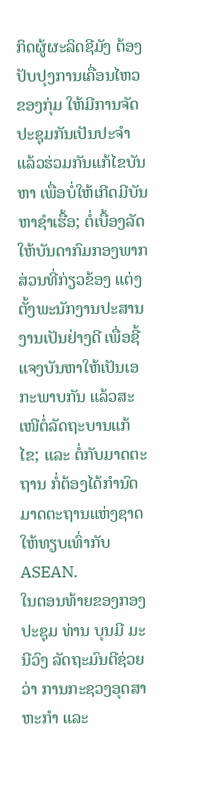ກິດຜູ້ຜະລິດຊີມັງ ຕ້ອງປັບປຸງການເຄື່ອນໄຫວຂອງກຸ່ມ ໃຫ້ມີການຈັດປະຊຸມກັນເປັນປະຈຳ ແລ້ວຮ່ວມກັນແກ້ໄຂບັນຫາ ເພື່ອບໍ່ໃຫ້ເກີດມີບັນຫາຊຳເຮື້ອ; ຕໍ່ເບື້ອງລັດ ໃຫ້ບັນດາກົມກອງພາກສ່ວນທີ່ກ່ຽວຂ້ອງ ແຕ່ງຕັ້ງພະນັກງານປະສານງານເປັນຢ່າງດີ ເພື່ອຊີ້ແຈງບັນຫາໃຫ້ເປັນເອກະພາບກັນ ແລ້ວສະເໜີຕໍ່ລັດຖະບານແກ້ໄຂ; ແລະ ຕໍ່ກັບມາດຕະຖານ ກໍ່ຕ້ອງໄດ້ກຳນົດມາດຕະຖານແຫ່ງຊາດ ໃຫ້ທຽບເທົ່າກັບ ASEAN.
ໃນຕອນທ້າຍຂອງກອງປະຊຸມ ທ່ານ ບຸນມີ ມະນີວົງ ລັດຖະມົນຕີຊ່ວຍວ່າ ການກະຊວງອຸດສາຫະກຳ ແລະ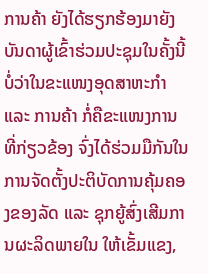ການຄ້າ ຍັງໄດ້ຮຽກຮ້ອງມາຍັງບັນດາຜູ້ເຂົ້າຮ່ວມປະຊຸມໃນຄັ້ງນີ້ ບໍ່ວ່າໃນຂະແໜງອຸດສາຫະກຳ ແລະ ການຄ້າ ກໍ່ຄືຂະແໜງການທີ່ກ່ຽວຂ້ອງ ຈົ່ງໄດ້ຮ່ວມມືກັນໃນການຈັດຕັ້ງປະຕິບັດການຄຸ້ມຄອງຂອງລັດ ແລະ ຊຸກຍູ້ສົ່ງເສີມການຜະລິດພາຍໃນ ໃຫ້ເຂັ້ມແຂງ,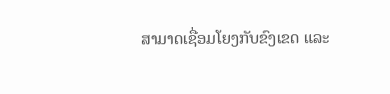ສາມາດເຊື່ອມໂຍງກັບຂົງເຂດ ແລະ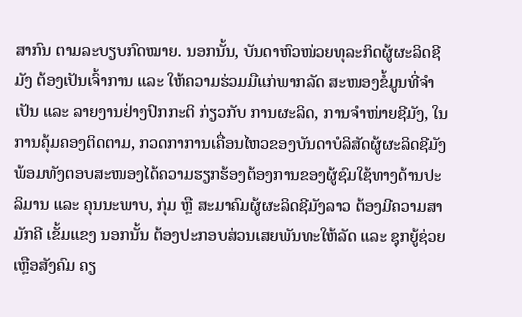ສາກົນ ຕາມລະບຽບກົດໝາຍ. ນອກນັ້ນ, ບັນດາຫົວໜ່ວຍທຸລະກິດຜູ້ຜະລິດຊີມັງ ຕ້ອງເປັນເຈົ້າການ ແລະ ໃຫ້ຄວາມຮ່ວມມືແກ່ພາກລັດ ສະໜອງຂໍ້ມູນທີ່ຈຳເປັນ ແລະ ລາຍງານຢ່າງປົກກະຕິ ກ່ຽວກັບ ການຜະລິດ, ການຈຳໜ່າຍຊີມັງ, ໃນການຄຸ້ມຄອງຕິດຕາມ, ກວດກາການເຄື່ອນໄຫວຂອງບັນດາບໍລິສັດຜູ້ຜະລິດຊີມັງ ພ້ອມທັງຕອບສະໜອງໄດ້ຄວາມຮຽກຮ້ອງຕ້ອງການຂອງຜູ້ຊົມໃຊ້ທາງດ້ານປະລິມານ ແລະ ຄຸນນະພາບ, ກຸ່ມ ຫຼື ສະມາຄົມຜູ້ຜະລິດຊີມັງລາວ ຕ້ອງມີຄວາມສາມັກຄີ ເຂັ້ມແຂງ ນອກນັ້ນ ຕ້ອງປະກອບສ່ວນເສຍພັນທະໃຫ້ລັດ ແລະ ຊຸກຍູ້ຊ່ວຍເຫຼືອສັງຄົມ ຄຽ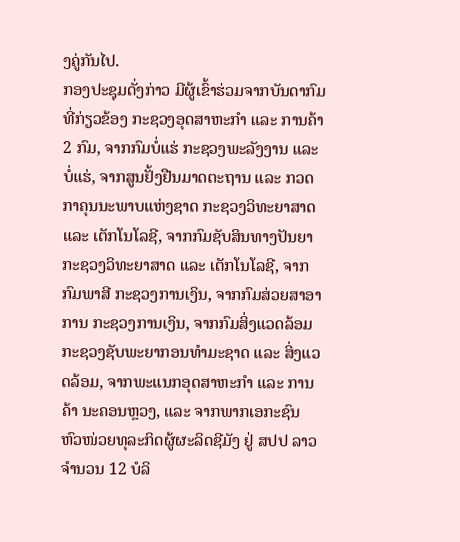ງຄູ່ກັນໄປ.
ກອງປະຊຸມດັ່ງກ່າວ ມີຜູ້ເຂົ້າຮ່ວມຈາກບັນດາກົມທີ່ກ່ຽວຂ້ອງ ກະຊວງອຸດສາຫະກຳ ແລະ ການຄ້າ 2 ກົມ, ຈາກກົມບໍ່ແຮ່ ກະຊວງພະລັງງານ ແລະ ບໍ່ແຮ່, ຈາກສູນຢັ້ງຢືນມາດຕະຖານ ແລະ ກວດກາຄຸນນະພາບແຫ່ງຊາດ ກະຊວງວິທະຍາສາດ ແລະ ເຕັກໂນໂລຊີ, ຈາກກົມຊັບສິນທາງປັນຍາ ກະຊວງວິທະຍາສາດ ແລະ ເຕັກໂນໂລຊີ, ຈາກກົມພາສີ ກະຊວງການເງິນ, ຈາກກົມສ່ວຍສາອາການ ກະຊວງການເງິນ, ຈາກກົມສິ່ງແວດລ້ອມ ກະຊວງຊັບພະຍາກອນທຳມະຊາດ ແລະ ສິ່ງແວດລ້ອມ, ຈາກພະແນກອຸດສາຫະກຳ ແລະ ການຄ້າ ນະຄອນຫຼວງ, ແລະ ຈາກພາກເອກະຊົນ ຫົວໜ່ວຍທຸລະກິດຜູ້ຜະລິດຊີມັງ ຢູ່ ສປປ ລາວ ຈຳນວນ 12 ບໍລິ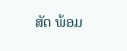ສັດ ພ້ອມ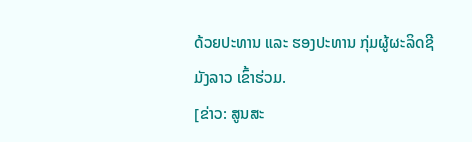ດ້ວຍປະທານ ແລະ ຮອງປະທານ ກຸ່ມຜູ້ຜະລິດຊີມັງລາວ ເຂົ້າຮ່ວມ.
[ຂ່າວ: ສູນສະ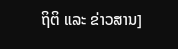ຖິຕິ ແລະ ຂ່າວສານ]